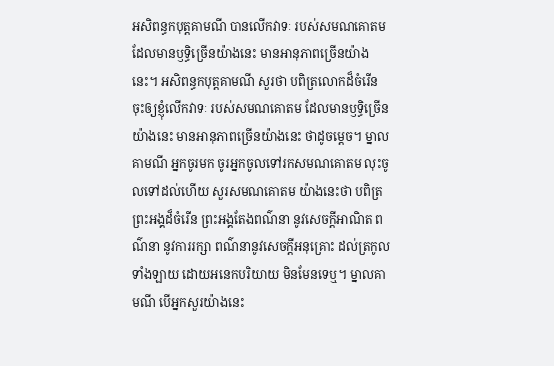អសិពន្ធកបុត្តគាមណី បានលើកវាទៈ របស់សមណគោតម ដែលមានឫទ្ធិច្រើនយ៉ាងនេះ មានអានុភាពច្រើនយ៉ាងនេះ។ អសិពន្ធកបុត្តគាមណី សួរថា បពិត្រលោកដ៏ចំរើន ចុះឲ្យខ្ញុំលើកវាទៈ របស់សមណគោតម ដែលមានឫទ្ធិច្រើនយ៉ាងនេះ មានអានុភាពច្រើនយ៉ាងនេះ ថាដូចម្តេច។ ម្នាលគាមណី អ្នកចូរមក ចូរអ្នកចូលទៅរកសមណគោតម លុះចូលទៅដល់ហើយ សួរសមណគោតម យ៉ាងនេះថា បពិត្រព្រះអង្គដ៏ចំរើន ព្រះអង្គតែងពណ៌នា នូវសេចក្តីអាណិត ពណ៌នា នូវការរក្សា ពណ៌នានូវសេចក្តីអនុគ្រោះ ដល់ត្រកូលទាំងឡាយ ដោយអនេកបរិយាយ មិនមែនទេឬ។ ម្នាលគាមណី បើអ្នកសួរយ៉ាងនេះ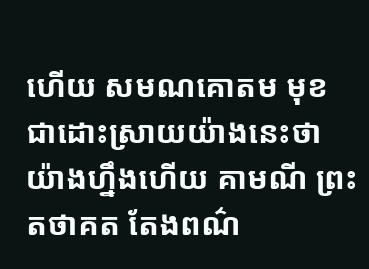ហើយ សមណគោតម មុខជាដោះស្រាយយ៉ាងនេះថា យ៉ាងហ្នឹងហើយ គាមណី ព្រះតថាគត តែងពណ៌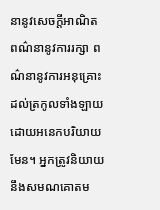នានូវសេចក្តីអាណិត ពណ៌នានូវការរក្សា ពណ៌នានូវការអនុគ្រោះ ដល់ត្រកូលទាំងឡាយ ដោយអនេកបរិយាយមែន។ អ្នកត្រូវនិយាយនឹងសមណគោតម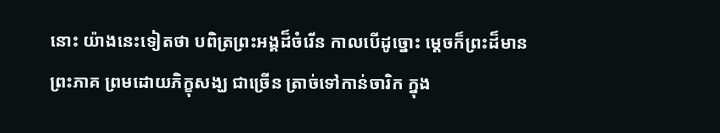នោះ យ៉ាងនេះទៀតថា បពិត្រព្រះអង្គដ៏ចំរើន កាលបើដូច្នោះ ម្តេចក៏ព្រះដ៏មានព្រះភាគ ព្រមដោយភិក្ខុសង្ឃ ជាច្រើន ត្រាច់ទៅកាន់ចារិក ក្នុង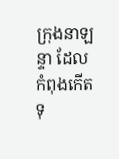ក្រុងនាឡន្ទា ដែលកំពុងកើតទុ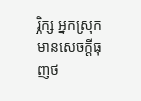រ្ភិក្ស អ្នកស្រុកមានសេចក្តីធុញថ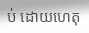ប់ ដោយហេតុ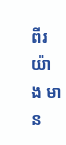ពីរយ៉ាង មាន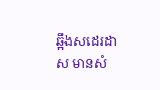ឆ្អឹងសដេរដាស មានសំ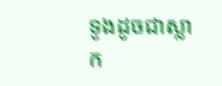ទូងដូចជាស្លាក